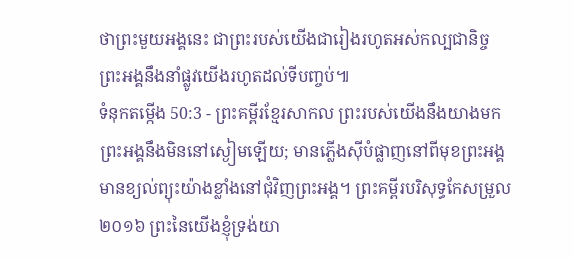ថាព្រះមួយអង្គនេះ ជាព្រះរបស់យើងជារៀងរហូតអស់កល្បជានិច្ច ព្រះអង្គនឹងនាំផ្លូវយើងរហូតដល់ទីបញ្ចប់៕
ទំនុកតម្កើង 50:3 - ព្រះគម្ពីរខ្មែរសាកល ព្រះរបស់យើងនឹងយាងមក ព្រះអង្គនឹងមិននៅស្ងៀមឡើយ; មានភ្លើងស៊ីបំផ្លាញនៅពីមុខព្រះអង្គ មានខ្យល់ព្យុះយ៉ាងខ្លាំងនៅជុំវិញព្រះអង្គ។ ព្រះគម្ពីរបរិសុទ្ធកែសម្រួល ២០១៦ ព្រះនៃយើងខ្ញុំទ្រង់យា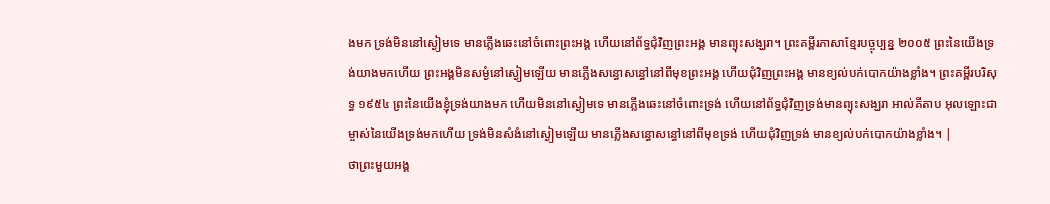ងមក ទ្រង់មិននៅស្ងៀមទេ មានភ្លើងឆេះនៅចំពោះព្រះអង្គ ហើយនៅព័ទ្ធជុំវិញព្រះអង្គ មានព្យុះសង្ឃរា។ ព្រះគម្ពីរភាសាខ្មែរបច្ចុប្បន្ន ២០០៥ ព្រះនៃយើងទ្រង់យាងមកហើយ ព្រះអង្គមិនសម្ងំនៅស្ងៀមឡើយ មានភ្លើងសន្ធោសន្ធៅនៅពីមុខព្រះអង្គ ហើយជុំវិញព្រះអង្គ មានខ្យល់បក់បោកយ៉ាងខ្លាំង។ ព្រះគម្ពីរបរិសុទ្ធ ១៩៥៤ ព្រះនៃយើងខ្ញុំទ្រង់យាងមក ហើយមិននៅស្ងៀមទេ មានភ្លើងឆេះនៅចំពោះទ្រង់ ហើយនៅព័ទ្ធជុំវិញទ្រង់មានព្យុះសង្ឃរា អាល់គីតាប អុលឡោះជាម្ចាស់នៃយើងទ្រង់មកហើយ ទ្រង់មិនសំងំនៅស្ងៀមឡើយ មានភ្លើងសន្ធោសន្ធៅនៅពីមុខទ្រង់ ហើយជុំវិញទ្រង់ មានខ្យល់បក់បោកយ៉ាងខ្លាំង។ |
ថាព្រះមួយអង្គ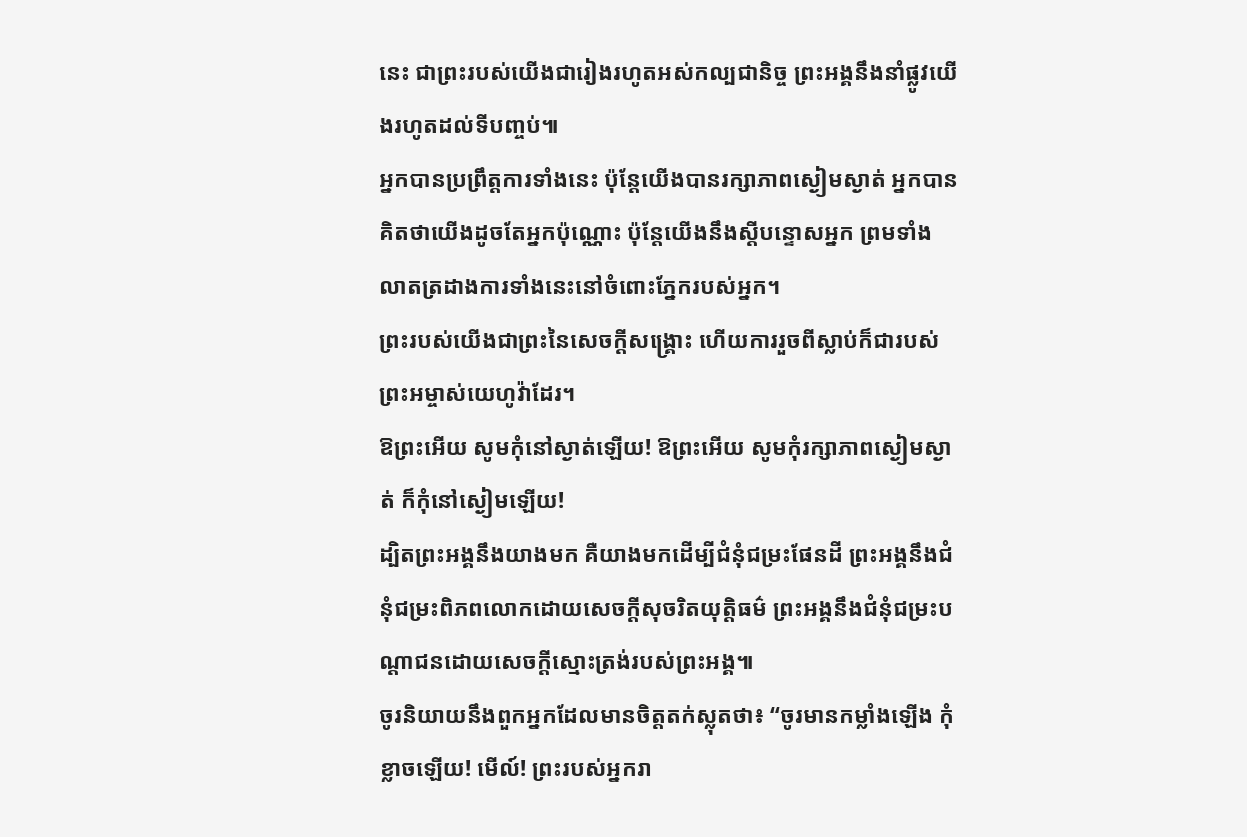នេះ ជាព្រះរបស់យើងជារៀងរហូតអស់កល្បជានិច្ច ព្រះអង្គនឹងនាំផ្លូវយើងរហូតដល់ទីបញ្ចប់៕
អ្នកបានប្រព្រឹត្តការទាំងនេះ ប៉ុន្តែយើងបានរក្សាភាពស្ងៀមស្ងាត់ អ្នកបានគិតថាយើងដូចតែអ្នកប៉ុណ្ណោះ ប៉ុន្តែយើងនឹងស្ដីបន្ទោសអ្នក ព្រមទាំងលាតត្រដាងការទាំងនេះនៅចំពោះភ្នែករបស់អ្នក។
ព្រះរបស់យើងជាព្រះនៃសេចក្ដីសង្គ្រោះ ហើយការរួចពីស្លាប់ក៏ជារបស់ព្រះអម្ចាស់យេហូវ៉ាដែរ។
ឱព្រះអើយ សូមកុំនៅស្ងាត់ឡើយ! ឱព្រះអើយ សូមកុំរក្សាភាពស្ងៀមស្ងាត់ ក៏កុំនៅស្ងៀមឡើយ!
ដ្បិតព្រះអង្គនឹងយាងមក គឺយាងមកដើម្បីជំនុំជម្រះផែនដី ព្រះអង្គនឹងជំនុំជម្រះពិភពលោកដោយសេចក្ដីសុចរិតយុត្តិធម៌ ព្រះអង្គនឹងជំនុំជម្រះបណ្ដាជនដោយសេចក្ដីស្មោះត្រង់របស់ព្រះអង្គ៕
ចូរនិយាយនឹងពួកអ្នកដែលមានចិត្តតក់ស្លុតថា៖ “ចូរមានកម្លាំងឡើង កុំខ្លាចឡើយ! មើល៍! ព្រះរបស់អ្នករា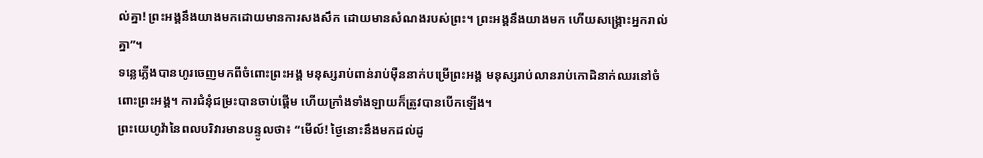ល់គ្នា! ព្រះអង្គនឹងយាងមកដោយមានការសងសឹក ដោយមានសំណងរបស់ព្រះ។ ព្រះអង្គនឹងយាងមក ហើយសង្គ្រោះអ្នករាល់គ្នា”។
ទន្លេភ្លើងបានហូរចេញមកពីចំពោះព្រះអង្គ មនុស្សរាប់ពាន់រាប់ម៉ឺននាក់បម្រើព្រះអង្គ មនុស្សរាប់លានរាប់កោដិនាក់ឈរនៅចំពោះព្រះអង្គ។ ការជំនុំជម្រះបានចាប់ផ្ដើម ហើយក្រាំងទាំងឡាយក៏ត្រូវបានបើកឡើង។
ព្រះយេហូវ៉ានៃពលបរិវារមានបន្ទូលថា៖ “មើល៍! ថ្ងៃនោះនឹងមកដល់ដូ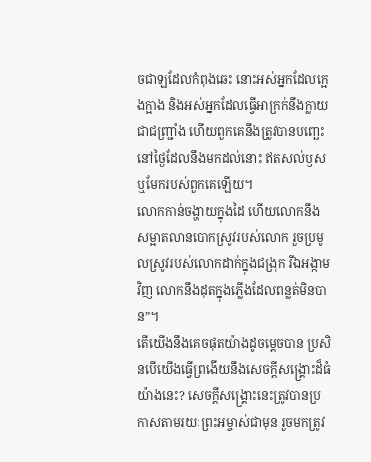ចជាឡដែលកំពុងឆេះ នោះអស់អ្នកដែលក្អេងក្អាង និងអស់អ្នកដែលធ្វើអាក្រក់នឹងក្លាយជាជញ្រ្ជាំង ហើយពួកគេនឹងត្រូវបានបញ្ឆេះនៅថ្ងៃដែលនឹងមកដល់នោះ ឥតសល់ឫស ឬមែករបស់ពួកគេឡើយ។
លោកកាន់ចង្ហាយក្នុងដៃ ហើយលោកនឹងសម្អាតលានបោកស្រូវរបស់លោក រួចប្រមូលស្រូវរបស់លោកដាក់ក្នុងជង្រុក រីឯអង្កាមវិញ លោកនឹងដុតក្នុងភ្លើងដែលពន្លត់មិនបាន”។
តើយើងនឹងគេចផុតយ៉ាងដូចម្ដេចបាន ប្រសិនបើយើងធ្វើព្រងើយនឹងសេចក្ដីសង្គ្រោះដ៏ធំយ៉ាងនេះ? សេចក្ដីសង្គ្រោះនេះត្រូវបានប្រកាសតាមរយៈព្រះអម្ចាស់ជាមុន រួចមកត្រូវ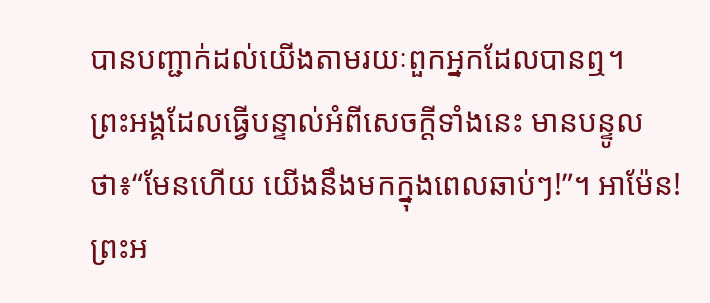បានបញ្ជាក់ដល់យើងតាមរយៈពួកអ្នកដែលបានឮ។
ព្រះអង្គដែលធ្វើបន្ទាល់អំពីសេចក្ដីទាំងនេះ មានបន្ទូលថា៖“មែនហើយ យើងនឹងមកក្នុងពេលឆាប់ៗ!”។ អាម៉ែន! ព្រះអ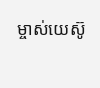ម្ចាស់យេស៊ូ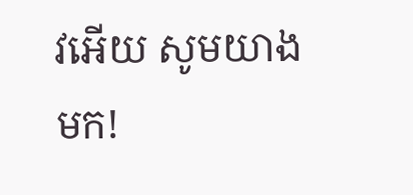វអើយ សូមយាងមក!